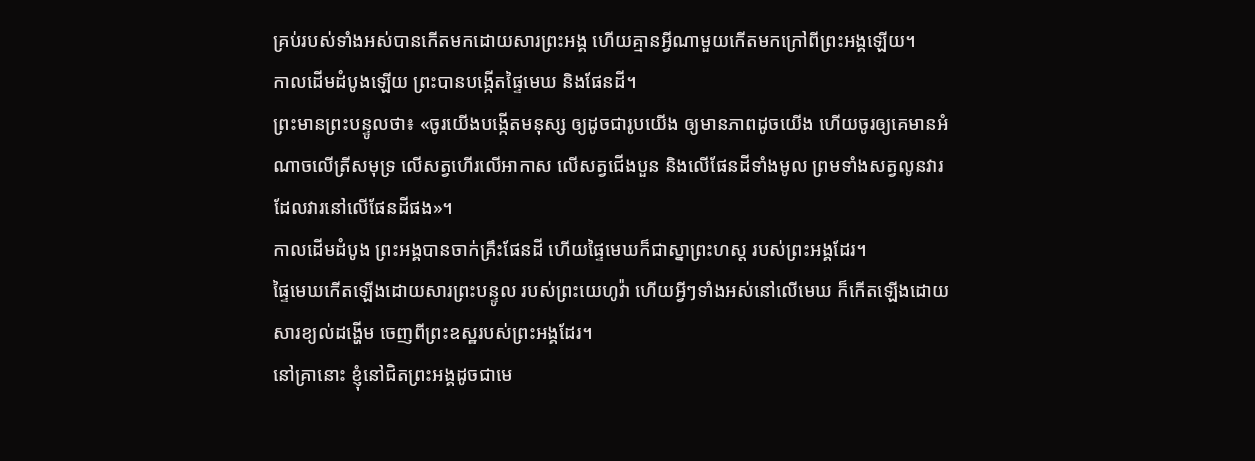គ្រប់របស់ទាំងអស់បានកើតមកដោយសារព្រះអង្គ ហើយគ្មានអ្វីណាមួយកើតមកក្រៅពីព្រះអង្គឡើយ។
កាលដើមដំបូងឡើយ ព្រះបានបង្កើតផ្ទៃមេឃ និងផែនដី។
ព្រះមានព្រះបន្ទូលថា៖ «ចូរយើងបង្កើតមនុស្ស ឲ្យដូចជារូបយើង ឲ្យមានភាពដូចយើង ហើយចូរឲ្យគេមានអំណាចលើត្រីសមុទ្រ លើសត្វហើរលើអាកាស លើសត្វជើងបួន និងលើផែនដីទាំងមូល ព្រមទាំងសត្វលូនវារ ដែលវារនៅលើផែនដីផង»។
កាលដើមដំបូង ព្រះអង្គបានចាក់គ្រឹះផែនដី ហើយផ្ទៃមេឃក៏ជាស្នាព្រះហស្ត របស់ព្រះអង្គដែរ។
ផ្ទៃមេឃកើតឡើងដោយសារព្រះបន្ទូល របស់ព្រះយេហូវ៉ា ហើយអ្វីៗទាំងអស់នៅលើមេឃ ក៏កើតឡើងដោយសារខ្យល់ដង្ហើម ចេញពីព្រះឧស្ឋរបស់ព្រះអង្គដែរ។
នៅគ្រានោះ ខ្ញុំនៅជិតព្រះអង្គដូចជាមេ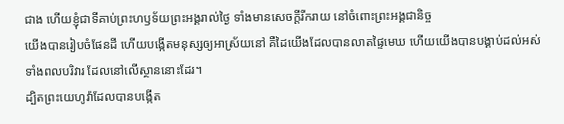ជាង ហើយខ្ញុំជាទីគាប់ព្រះហឫទ័យព្រះអង្គរាល់ថ្ងៃ ទាំងមានសេចក្ដីរីករាយ នៅចំពោះព្រះអង្គជានិច្ច
យើងបានរៀបចំផែនដី ហើយបង្កើតមនុស្សឲ្យអាស្រ័យនៅ គឺដៃយើងដែលបានលាតផ្ទៃមេឃ ហើយយើងបានបង្គាប់ដល់អស់ទាំងពលបរិវារ ដែលនៅលើស្ថាននោះដែរ។
ដ្បិតព្រះយេហូវ៉ាដែលបានបង្កើត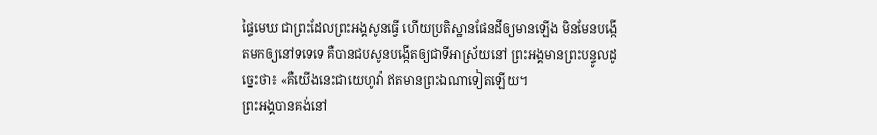ផ្ទៃមេឃ ជាព្រះដែលព្រះអង្គសូនធ្វើ ហើយប្រតិស្ឋានផែនដីឲ្យមានឡើង មិនមែនបង្កើតមកឲ្យនៅទទេទេ គឺបានជបសូនបង្កើតឲ្យជាទីអាស្រ័យនៅ ព្រះអង្គមានព្រះបន្ទូលដូច្នេះថា៖ «គឺយើងនេះជាយេហូវ៉ា ឥតមានព្រះឯណាទៀតឡើយ។
ព្រះអង្គបានគង់នៅ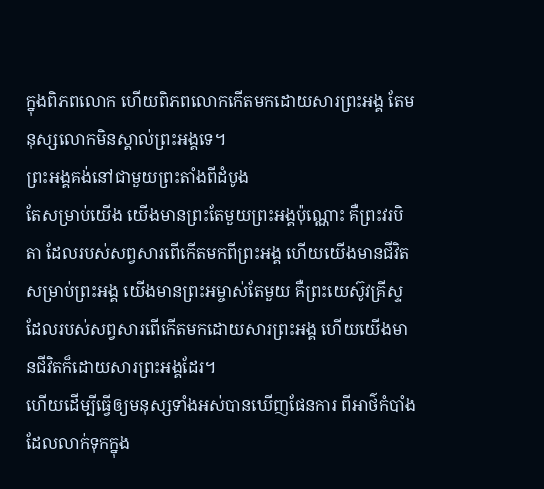ក្នុងពិភពលោក ហើយពិភពលោកកើតមកដោយសារព្រះអង្គ តែមនុស្សលោកមិនស្គាល់ព្រះអង្គទេ។
ព្រះអង្គគង់នៅជាមួយព្រះតាំងពីដំបូង
តែសម្រាប់យើង យើងមានព្រះតែមួយព្រះអង្គប៉ុណ្ណោះ គឺព្រះវរបិតា ដែលរបស់សព្វសារពើកើតមកពីព្រះអង្គ ហើយយើងមានជីវិតសម្រាប់ព្រះអង្គ យើងមានព្រះអម្ចាស់តែមួយ គឺព្រះយេស៊ូវគ្រីស្ទ ដែលរបស់សព្វសារពើកើតមកដោយសារព្រះអង្គ ហើយយើងមានជីវិតក៏ដោយសារព្រះអង្គដែរ។
ហើយដើម្បីធ្វើឲ្យមនុស្សទាំងអស់បានឃើញផែនការ ពីអាថ៌កំបាំងដែលលាក់ទុកក្នុង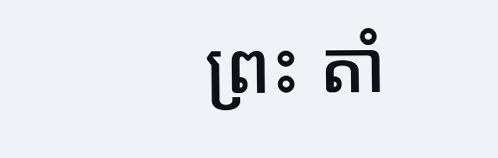ព្រះ តាំ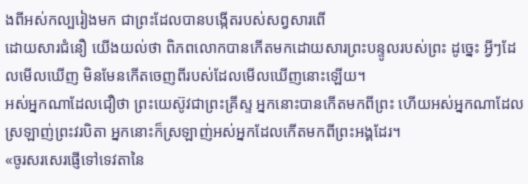ងពីអស់កល្បរៀងមក ជាព្រះដែលបានបង្កើតរបស់សព្វសារពើ
ដោយសារជំនឿ យើងយល់ថា ពិភពលោកបានកើតមកដោយសារព្រះបន្ទូលរបស់ព្រះ ដូច្នេះ អ្វីៗដែលមើលឃើញ មិនមែនកើតចេញពីរបស់ដែលមើលឃើញនោះឡើយ។
អស់អ្នកណាដែលជឿថា ព្រះយេស៊ូវជាព្រះគ្រីស្ទ អ្នកនោះបានកើតមកពីព្រះ ហើយអស់អ្នកណាដែលស្រឡាញ់ព្រះវរបិតា អ្នកនោះក៏ស្រឡាញ់អស់អ្នកដែលកើតមកពីព្រះអង្គដែរ។
«ចូរសរសេរផ្ញើទៅទេវតានៃ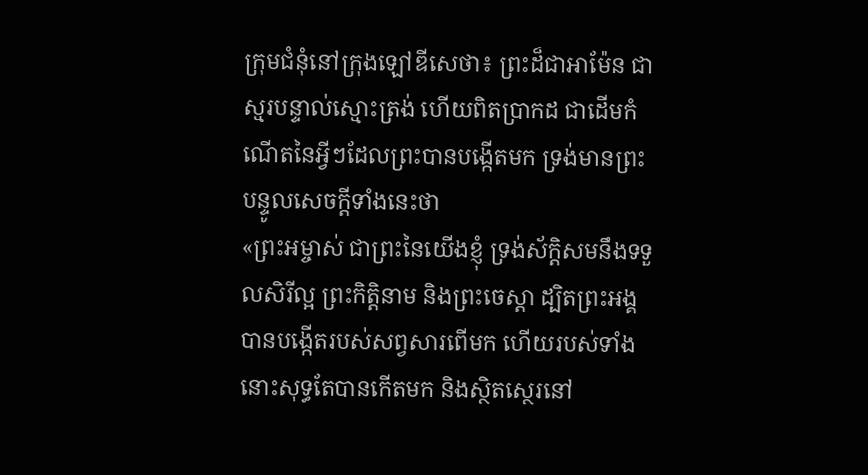ក្រុមជំនុំនៅក្រុងឡៅឌីសេថា៖ ព្រះដ៏ជាអាម៉ែន ជាស្មរបន្ទាល់ស្មោះត្រង់ ហើយពិតប្រាកដ ជាដើមកំណើតនៃអ្វីៗដែលព្រះបានបង្កើតមក ទ្រង់មានព្រះបន្ទូលសេចក្ដីទាំងនេះថា
«ព្រះអម្ចាស់ ជាព្រះនៃយើងខ្ញុំ ទ្រង់ស័ក្តិសមនឹងទទួលសិរីល្អ ព្រះកិត្តិនាម និងព្រះចេស្តា ដ្បិតព្រះអង្គបានបង្កើតរបស់សព្វសារពើមក ហើយរបស់ទាំងនោះសុទ្ធតែបានកើតមក និងស្ថិតស្ថេរនៅ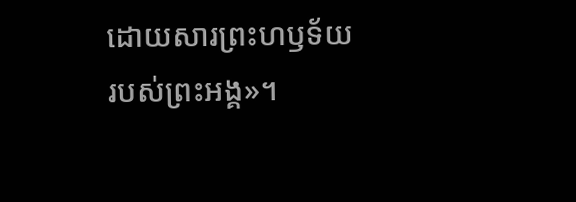ដោយសារព្រះហឫទ័យរបស់ព្រះអង្គ»។